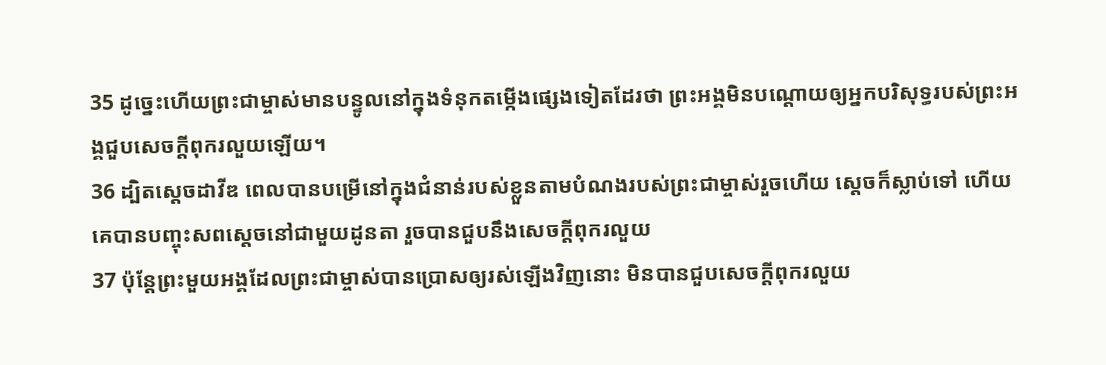35 ដូច្នេះហើយព្រះជាម្ចាស់មានបន្ទូលនៅក្នុងទំនុកតម្កើងផ្សេងទៀតដែរថា ព្រះអង្គមិនបណ្ដោយឲ្យអ្នកបរិសុទ្ធរបស់ព្រះអង្គជួបសេចក្ដីពុករលួយឡើយ។
36 ដ្បិតស្ដេចដាវីឌ ពេលបានបម្រើនៅក្នុងជំនាន់របស់ខ្លួនតាមបំណងរបស់ព្រះជាម្ចាស់រួចហើយ ស្ដេចក៏ស្លាប់ទៅ ហើយគេបានបញ្ចុះសពស្ដេចនៅជាមួយដូនតា រួចបានជួបនឹងសេចក្ដីពុករលួយ
37 ប៉ុន្ដែព្រះមួយអង្គដែលព្រះជាម្ចាស់បានប្រោសឲ្យរស់ឡើងវិញនោះ មិនបានជួបសេចក្ដីពុករលួយ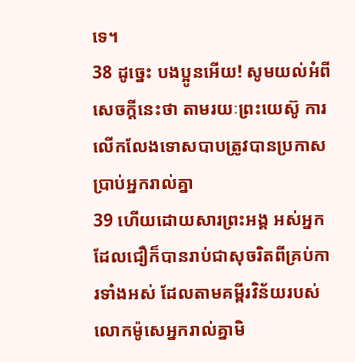ទេ។
38 ដូច្នេះ បងប្អូនអើយ! សូមយល់អំពីសេចក្ដីនេះថា តាមរយៈព្រះយេស៊ូ ការលើកលែងទោសបាបត្រូវបានប្រកាសប្រាប់អ្នករាល់គ្នា
39 ហើយដោយសារព្រះអង្គ អស់អ្នកដែលជឿក៏បានរាប់ជាសុចរិតពីគ្រប់ការទាំងអស់ ដែលតាមគម្ពីរវិន័យរបស់លោកម៉ូសេអ្នករាល់គ្នាមិ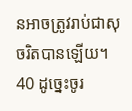នអាចត្រូវរាប់ជាសុចរិតបានឡើយ។
40 ដូច្នេះចូរ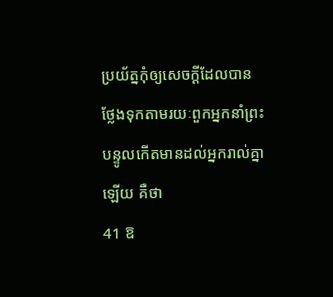ប្រយ័ត្នកុំឲ្យសេចក្ដីដែលបានថ្លែងទុកតាមរយៈពួកអ្នកនាំព្រះបន្ទូលកើតមានដល់អ្នករាល់គ្នាឡើយ គឺថា
41 ឱ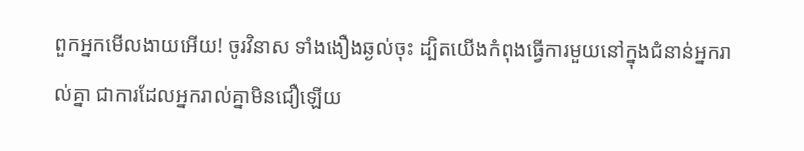ពួកអ្នកមើលងាយអើយ! ចូរវិនាស ទាំងងឿងឆ្ងល់ចុះ ដ្បិតយើងកំពុងធ្វើការមួយនៅក្នុងជំនាន់អ្នករាល់គ្នា ជាការដែលអ្នករាល់គ្នាមិនជឿឡើយ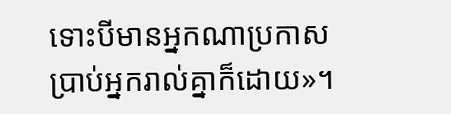ទោះបីមានអ្នកណាប្រកាសប្រាប់អ្នករាល់គ្នាក៏ដោយ»។